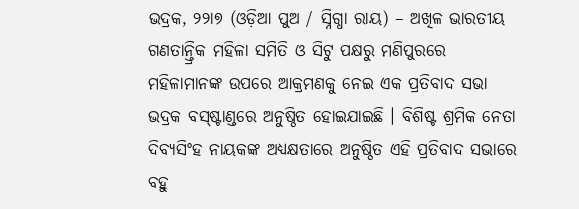ଭଦ୍ରକ, ୨୨ା୭ (ଓଡ଼ିଆ ପୁଅ / ସ୍ନିଗ୍ଧା ରାୟ) – ଅଖିଳ ଭାରତୀୟ ଗଣତାନ୍ତ୍ରିକ ମହିଳା ସମିତି ଓ ସିଟୁ ପକ୍ଷରୁ ମଣିପୁରରେ ମହିଳାମାନଙ୍କ ଉପରେ ଆକ୍ରମଣକୁ ନେଇ ଏକ ପ୍ରତିବାଦ ସଭା ଭଦ୍ରକ ବସ୍ଷ୍ଟାଣ୍ଡରେ ଅନୁଷ୍ଠିତ ହୋଇଯାଇଛି । ବିଶିଷ୍ଟ ଶ୍ରମିକ ନେତା ଦିବ୍ୟସିଂହ ନାୟକଙ୍କ ଅଧ୍ୟକ୍ଷତାରେ ଅନୁଷ୍ଠିତ ଏହି ପ୍ରତିବାଦ ସଭାରେ ବହୁ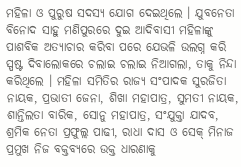ମହିଳା ଓ ପୁରୁଷ ସଦସ୍ୟ ଯୋଗ ଦେଇଥିଲେ । ଯୁବନେତା ବିନୋଦ ସାହୁ ମଣିପୁରରେ ଦୁଇ ଆଦିବାସୀ ମହିଳାଙ୍କୁ ପାଶବିକ ଅତ୍ୟାଚାର କରିବା ପରେ ଯେଭଳି ଉଲଗ୍ନ କରି ସ୍ପଷ୍ଟ ଦିବାଲୋକରେ ଚଲାଇ ଚଲାଇ ନିଆଗଲା, ତାକୁ ନିନ୍ଦା କରିଥିଲେ । ମହିଳା ସମିତିର ରାଜ୍ୟ ସଂପାଦକ ସୁରଜିତା ନାୟକ, ପ୍ରଭାତୀ ଜେନା, ଶିଖା ମହାପାତ୍ର, ସୁମତୀ ନାୟକ, ଶାନ୍ତିଲତା ବାରିକ, ସୋନୁ ମହାପାତ୍ର, ସଂଯୁକ୍ତା ଯାଦବ, ଶ୍ରମିକ ନେତା ପ୍ରଫୁଲ୍ଲ ପାଢୀ, ରାଧା ଦାସ ଓ ସେକ୍ ମିନାଜ ପ୍ରମୁଖ ନିଜ ବକ୍ତବ୍ୟରେ ଉକ୍ତ ଧାରଣାକୁ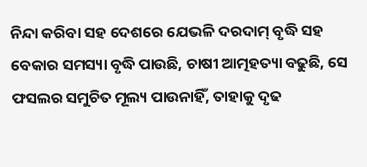ନିନ୍ଦା କରିବା ସହ ଦେଶରେ ଯେଭଳି ଦରଦାମ୍ ବୃଦ୍ଧି ସହ ବେକାର ସମସ୍ୟା ବୃଦ୍ଧି ପାଉଛି, ଚାଷୀ ଆତ୍ମହତ୍ୟା ବଢୁଛି, ସେ ଫସଲର ସମୁଚିତ ମୂଲ୍ୟ ପାଉନାହିଁ, ତାହାକୁ ଦୃଢ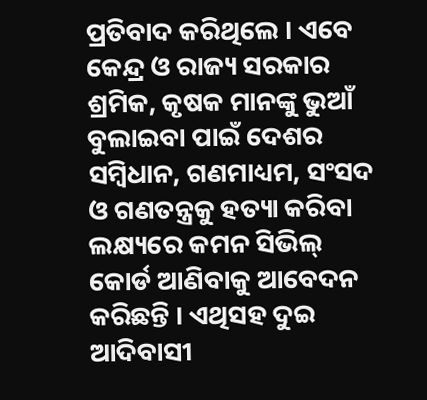ପ୍ରତିବାଦ କରିଥିଲେ । ଏବେ କେନ୍ଦ୍ର ଓ ରାଜ୍ୟ ସରକାର ଶ୍ରମିକ, କୃଷକ ମାନଙ୍କୁ ଭୁଆଁ ବୁଲାଇବା ପାଇଁ ଦେଶର ସମ୍ବିଧାନ, ଗଣମାଧ୍ୟମ, ସଂସଦ ଓ ଗଣତନ୍ତ୍ରକୁ ହତ୍ୟା କରିବା ଲକ୍ଷ୍ୟରେ କମନ ସିଭିଲ୍ କୋର୍ଡ ଆଣିବାକୁ ଆବେଦନ କରିଛନ୍ତି । ଏଥିସହ ଦୁଇ ଆଦିବାସୀ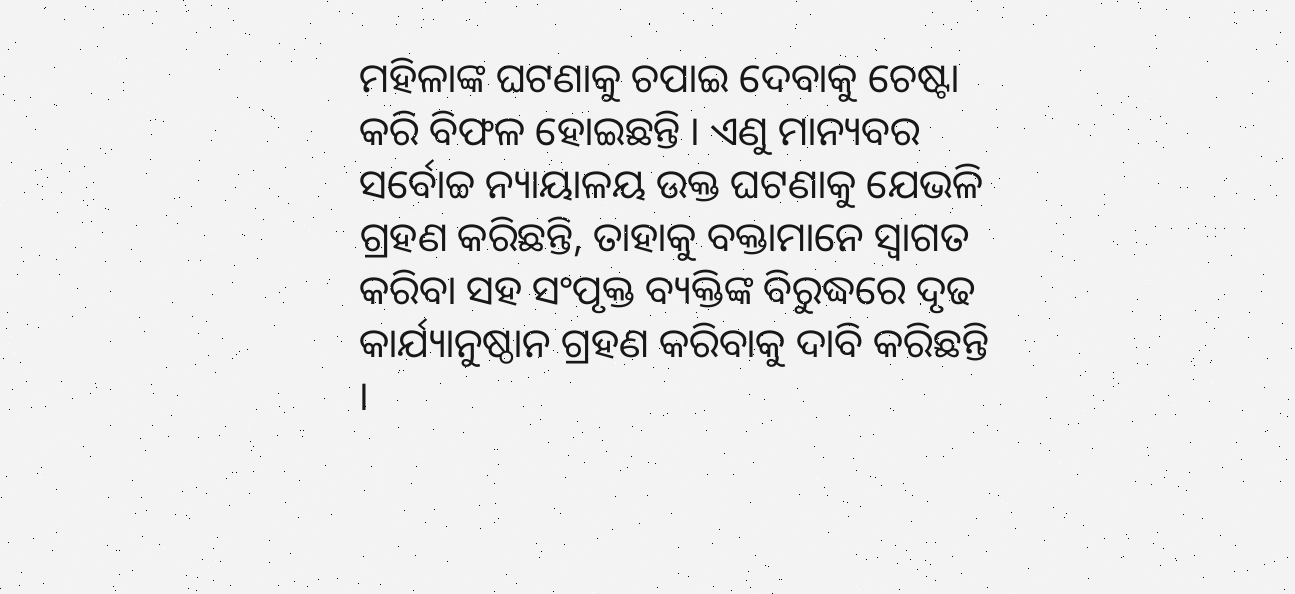ମହିଳାଙ୍କ ଘଟଣାକୁ ଚପାଇ ଦେବାକୁ ଚେଷ୍ଟା କରି ବିଫଳ ହୋଇଛନ୍ତି । ଏଣୁ ମାନ୍ୟବର ସର୍ବୋଚ୍ଚ ନ୍ୟାୟାଳୟ ଉକ୍ତ ଘଟଣାକୁ ଯେଭଳି ଗ୍ରହଣ କରିଛନ୍ତି, ତାହାକୁ ବକ୍ତାମାନେ ସ୍ୱାଗତ କରିବା ସହ ସଂପୃକ୍ତ ବ୍ୟକ୍ତିଙ୍କ ବିରୁଦ୍ଧରେ ଦୃଢ କାର୍ଯ୍ୟାନୁଷ୍ଠାନ ଗ୍ରହଣ କରିବାକୁ ଦାବି କରିଛନ୍ତି ।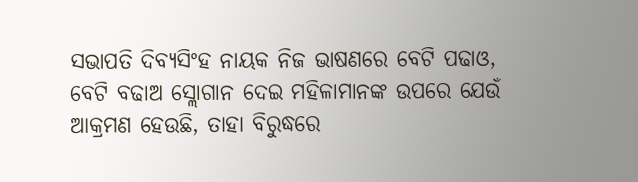ସଭାପତି ଦିବ୍ୟସିଂହ ନାୟକ ନିଜ ଭାଷଣରେ ବେଟି ପଢାଓ, ବେଟି ବଢାଅ ସ୍ଲୋଗାନ ଦେଇ ମହିଳାମାନଙ୍କ ଉପରେ ଯେଉଁ ଆକ୍ରମଣ ହେଉଛି, ତାହା ବିରୁଦ୍ଧରେ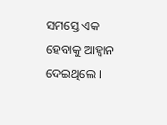ସମସ୍ତେ ଏକ ହେବାକୁ ଆହ୍ୱାନ ଦେଇଥିଲେ ।